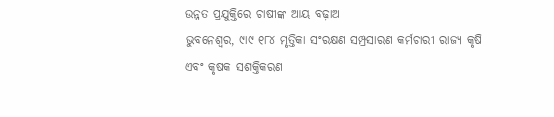ଉନ୍ନତ ପ୍ରଯୁକ୍ତିରେ ଚାଷୀଙ୍କ ଆୟ ବଢ଼ାଅ
ଭୁବନେଶ୍ୱର, ୯ା୯ ୧୮୪ ମୃତ୍ତିକା ସଂରକ୍ଷଣ ସମ୍ପ୍ରସାରଣ କର୍ମଚାରୀ ରାଜ୍ୟ କୃଷି ଏବଂ କୃଷକ ସଶକ୍ତିକରଣ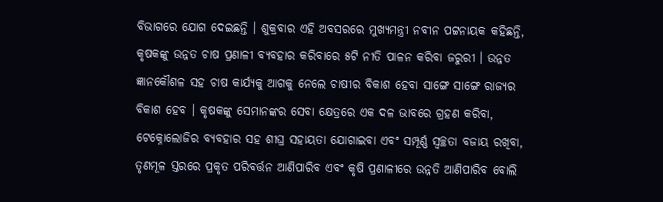ବିଭାଗରେ ଯୋଗ ଦେଇଛନ୍ତି । ଶୁକ୍ରବାର ଏହି ଅବସରରେ ମୁଖ୍ୟମନ୍ତ୍ରୀ ନବୀନ ପଟ୍ଟନାୟକ କହିଛନ୍ତି, କୃଷକଙ୍କୁ ଉନ୍ନତ ଚାଷ ପ୍ରଣାଳୀ ବ୍ୟବହାର କରିବାରେ ୫ଟି ନୀତି ପାଳନ କରିବା ଜରୁରୀ । ଉନ୍ନତ ଜ୍ଞାନକୌଶଳ ସହ ଚାଷ କାର୍ଯ୍ୟକୁ ଆଗକୁ ନେଲେ ଚାଷୀର ବିକାଶ ହେବା ସାଙ୍ଗେ ସାଙ୍ଗେ ରାଜ୍ୟର ବିକାଶ ହେବ । କୃଷକଙ୍କୁ ସେମାନଙ୍କର ସେବା କ୍ଷେତ୍ରରେ ଏକ ଦଳ ଭାବରେ ଗ୍ରହଣ କରିବା, ଟେକ୍ନୋଲୋଜିର ବ୍ୟବହାର ସହ ଶୀଘ୍ର ସହାୟତା ଯୋଗାଇବା ଏବଂ ସମ୍ପୂର୍ଣ୍ଣ ସ୍ୱଚ୍ଛତା ବଜାୟ ରଖିବା, ତୃଣମୂଳ ସ୍ତରରେ ପ୍ରକୃତ ପରିବର୍ତ୍ତନ ଆଣିପାରିବ ଏବଂ କୃଷି ପ୍ରଣାଳୀରେ ଉନ୍ନତି ଆଣିପାରିବ ବୋଲି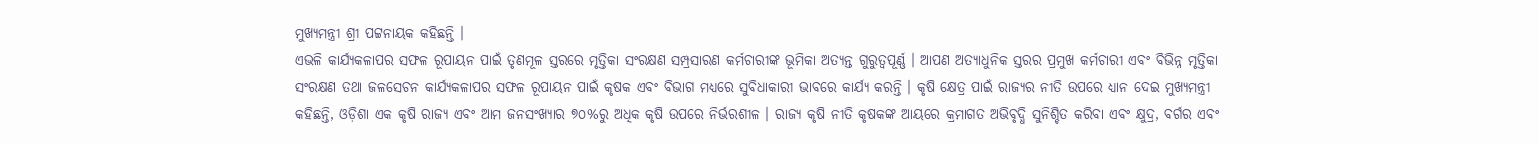ମୁଖ୍ୟମନ୍ତ୍ରୀ ଶ୍ରୀ ପଟ୍ଟନାୟକ କହିଛନ୍ତି ।
ଏଭଳି କାର୍ଯ୍ୟକଳାପର ସଫଳ ରୂପାୟନ ପାଇଁ ତୃଣମୂଳ ସ୍ତରରେ ମୃତ୍ତିକା ସଂରକ୍ଷଣ ସମ୍ପ୍ରସାରଣ କର୍ମଚାରୀଙ୍କ ଭୂମିକା ଅତ୍ୟନ୍ତ ଗୁରୁତ୍ୱପୂର୍ଣ୍ଣ । ଆପଣ ଅତ୍ୟାଧୁନିକ ସ୍ତରର ପ୍ରମୁଖ କର୍ମଚାରୀ ଏବଂ ବିଭିନ୍ନ ମୃତ୍ତିକା ସଂରକ୍ଷଣ ତଥା ଜଳସେଚନ କାର୍ଯ୍ୟକଳାପର ସଫଳ ରୂପାୟନ ପାଇଁ କୃଷକ ଏବଂ ବିଭାଗ ମଧ୍ୟରେ ସୁବିଧାକାରୀ ଭାବରେ କାର୍ଯ୍ୟ କରନ୍ତି । କୃଷି କ୍ଷେତ୍ର ପାଇଁ ରାଜ୍ୟର ନୀତି ଉପରେ ଧ୍ୟାନ ଦେଇ ମୁଖ୍ୟମନ୍ତ୍ରୀ କହିଛନ୍ତି, ଓଡ଼ିଶା ଏକ କୃଷି ରାଜ୍ୟ ଏବଂ ଆମ ଜନସଂଖ୍ୟାର ୭୦%ରୁ ଅଧିକ କୃଷି ଉପରେ ନିର୍ଭରଶୀଳ । ରାଜ୍ୟ କୃଷି ନୀତି କୃଷକଙ୍କ ଆୟରେ କ୍ରମାଗତ ଅଭିବୃଦ୍ଧି ସୁନିଶ୍ଚିତ କରିବା ଏବଂ କ୍ଷୁଦ୍ର, ବର୍ଗର ଏବଂ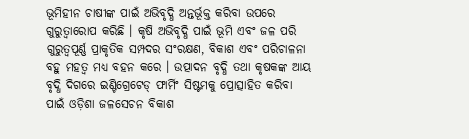ଭୂମିହୀନ ଚାଷୀଙ୍କ ପାଇଁ ଅଭିବୃଦ୍ଧି ଅନ୍ତର୍ଭୂକ୍ତ କରିବା ଉପରେ ଗୁରୁତ୍ୱାରୋପ କରିଛି । କୃଷି ଅଭିବୃଦ୍ଧି ପାଇଁ ଭୂମି ଏବଂ ଜଳ ପରି ଗୁରୁତ୍ୱପୂର୍ଣ୍ଣ ପ୍ରାକୃତିକ ସମ୍ପଦର ସଂରକ୍ଷଣ, ବିକାଶ ଏବଂ ପରିଚାଳନା ବହୁ ମହତ୍ୱ ମଧ୍ୟ ବହନ କରେ । ଉତ୍ପାଦନ ବୃଦ୍ଧି ତଥା କୃଷକଙ୍କ ଆୟ ବୃଦ୍ଧି ଦିଗରେ ଇଣ୍ଟିଗ୍ରେଟେଡ୍ ଫାର୍ମିଂ ସିଷ୍ଟମକୁ ପ୍ରୋତ୍ସାହିତ କରିବା ପାଇଁ ଓଡ଼ିଶା ଜଳସେଚନ ବିକାଶ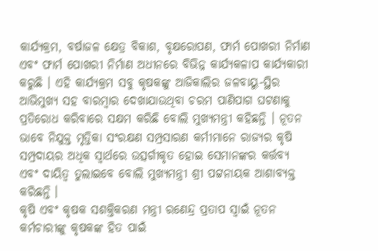କାର୍ଯ୍ୟକ୍ରମ, ବର୍ଷାଜଳ କ୍ଷେତ୍ର ବିକାଶ, ବୃକ୍ଷରୋପଣ, ଫାର୍ମ ପୋଖରୀ ନିର୍ମାଣ ଏବଂ ଫାର୍ମ ପୋଖରୀ ନିର୍ମାଣ ଅଧୀନରେ ବିଭିନ୍ନ କାର୍ଯ୍ୟକଳାପ କାର୍ଯ୍ୟକାରୀ କରୁଛି । ଏହି କାର୍ଯ୍ୟକ୍ରମ ସବୁ କୃଷକଙ୍କୁ ଆଜିକାଲିର ଜଳବାୟୁ-ସ୍ଥିର ଆଭିମୁଖ୍ୟ ସହ ବାରମ୍ବାର ଦେଖାଯାଉଥିବା ଚରମ ପାଣିପାଗ ଘଟଣାକୁ ପ୍ରତିରୋଧ କରିବାରେ ସକ୍ଷମ କରିଛି ବୋଲି ମୁଖ୍ୟମନ୍ତ୍ରୀ କହିଛନ୍ତି । ନୂତନ ଭାବେ ନିଯୁକ୍ତ ମୃତ୍ତିକା ସଂରକ୍ଷଣ ସମ୍ପ୍ରସାରଣ କର୍ମୀମାନେ ରାଜ୍ୟର କୃଷି ସମ୍ପ୍ରଦାୟର ଅଧିକ ସ୍ୱାର୍ଥରେ ଉତ୍ସର୍ଗୀକୃତ ହୋଇ ସେମାନଙ୍କର କର୍ତ୍ତବ୍ୟ ଏବଂ ଦାୟିତ୍ୱ ତୁଲାଇବେ ବୋଲି ମୁଖ୍ୟମନ୍ତ୍ରୀ ଶ୍ରୀ ପଟ୍ଟନାୟକ ଆଶାବ୍ୟକ୍ତ କରିଛନ୍ତି ।
କୃଷି ଏବଂ କୃଷକ ସଶକ୍ତିକରଣ ମନ୍ତ୍ରୀ ରଣେନ୍ଦ୍ର ପ୍ରତାପ ସ୍ୱାଇଁ ନୂତନ କର୍ମଚାରୀଙ୍କୁ କୃଷକଙ୍କ ହିତ ପାଇଁ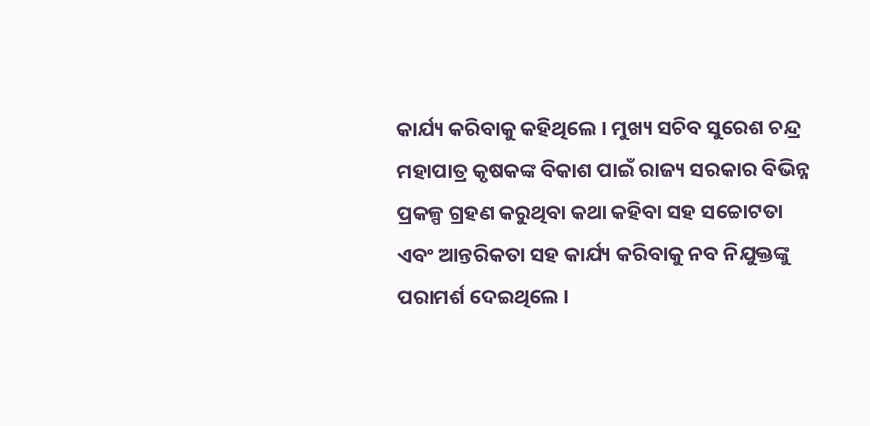କାର୍ଯ୍ୟ କରିବାକୁ କହିଥିଲେ । ମୁଖ୍ୟ ସଚିବ ସୁରେଶ ଚନ୍ଦ୍ର ମହାପାତ୍ର କୃଷକଙ୍କ ବିକାଶ ପାଇଁ ରାଜ୍ୟ ସରକାର ବିଭିନ୍ନ ପ୍ରକଳ୍ପ ଗ୍ରହଣ କରୁଥିବା କଥା କହିବା ସହ ସଚ୍ଚୋଟତା ଏବଂ ଆନ୍ତରିକତା ସହ କାର୍ଯ୍ୟ କରିବାକୁ ନବ ନିଯୁକ୍ତଙ୍କୁ ପରାମର୍ଶ ଦେଇଥିଲେ ।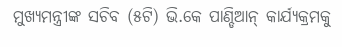ମୁଖ୍ୟମନ୍ତ୍ରୀଙ୍କ ସଚିବ (୫ଟି) ଭି.କେ ପାଣ୍ଡିଆନ୍ କାର୍ଯ୍ୟକ୍ରମକୁ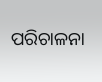ପରିଚାଳନା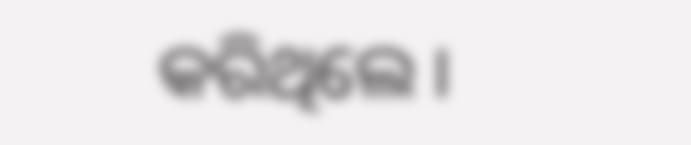କରିଥିଲେ ।